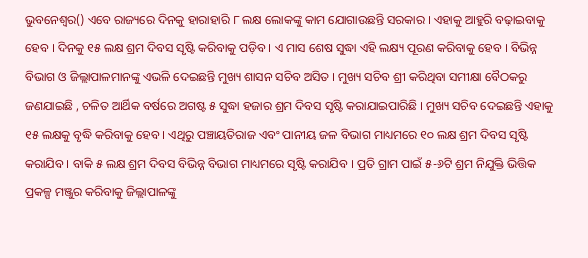ଭୁବନେଶ୍ୱର() ଏବେ ରାଜ୍ୟରେ ଦିନକୁ ହାରାହାରି ୮ ଲକ୍ଷ ଲୋକଙ୍କୁ କାମ ଯୋଗାଉଛନ୍ତି ସରକାର । ଏହାକୁ ଆହୁରି ବଢ଼ାଇବାକୁ ହେବ । ଦିନକୁ ୧୫ ଲକ୍ଷ ଶ୍ରମ ଦିବସ ସୃଷ୍ଟି କରିବାକୁ ପଡ଼ିବ । ଏ ମାସ ଶେଷ ସୁଦ୍ଧା ଏହି ଲକ୍ଷ୍ୟ ପୂରଣ କରିବାକୁ ହେବ । ବିଭିନ୍ନ ବିଭାଗ ଓ ଜିଲ୍ଲାପାଳମାନଙ୍କୁ ଏଭଳି ଦେଇଛନ୍ତି ମୁଖ୍ୟ ଶାସନ ସଚିବ ଅସିତ । ମୁଖ୍ୟ ସଚିବ ଶ୍ରୀ କରିଥିବା ସମୀକ୍ଷା ବୈଠକରୁ ଜଣଯାଇଛି , ଚଳିତ ଆର୍ଥିକ ବର୍ଷରେ ଅଗଷ୍ଟ ୫ ସୁଦ୍ଧା ହଜାର ଶ୍ରମ ଦିବସ ସୃଷ୍ଟି କରାଯାଇପାରିଛି । ମୁଖ୍ୟ ସଚିବ ଦେଇଛନ୍ତି ଏହାକୁ ୧୫ ଲକ୍ଷକୁ ବୃଦ୍ଧି କରିବାକୁ ହେବ । ଏଥିରୁ ପଞ୍ଚାୟତିରାଜ ଏବଂ ପାନୀୟ ଜଳ ବିଭାଗ ମାଧ୍ୟମରେ ୧୦ ଲକ୍ଷ ଶ୍ରମ ଦିବସ ସୃଷ୍ଟି କରାଯିବ । ବାକି ୫ ଲକ୍ଷ ଶ୍ରମ ଦିବସ ବିଭିନ୍ନ ବିଭାଗ ମାଧ୍ୟମରେ ସୃଷ୍ଟି କରାଯିବ । ପ୍ରତି ଗ୍ରାମ ପାଇଁ ୫-୬ଟି ଶ୍ରମ ନିଯୁକ୍ତି ଭିତ୍ତିକ ପ୍ରକଳ୍ପ ମଞ୍ଜୁର କରିବାକୁ ଜିଲ୍ଲାପାଳଙ୍କୁ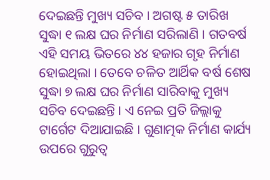ଦେଇଛନ୍ତି ମୁଖ୍ୟ ସଚିବ । ଅଗଷ୍ଟ ୫ ତାରିଖ ସୁଦ୍ଧା ୧ ଲକ୍ଷ ଘର ନିର୍ମାଣ ସରିଲାଣି । ଗତବର୍ଷ ଏହି ସମୟ ଭିତରେ ୪୪ ହଜାର ଗୃହ ନିର୍ମାଣ ହୋଇଥିଲା । ତେବେ ଚଳିତ ଆର୍ଥିକ ବର୍ଷ ଶେଷ ସୁଦ୍ଧା ୭ ଲକ୍ଷ ଘର ନିର୍ମାଣ ସାରିବାକୁ ମୁଖ୍ୟ ସଚିବ ଦେଇଛନ୍ତି । ଏ ନେଇ ପ୍ରତି ଜିଲ୍ଲାକୁ ଟାର୍ଗେଟ ଦିଆଯାଇଛି । ଗୁଣାତ୍ମକ ନିର୍ମାଣ କାର୍ଯ୍ୟ ଉପରେ ଗୁରୁତ୍ୱ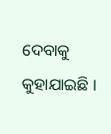ଦେବାକୁ କୁହାଯାଇଛି ।